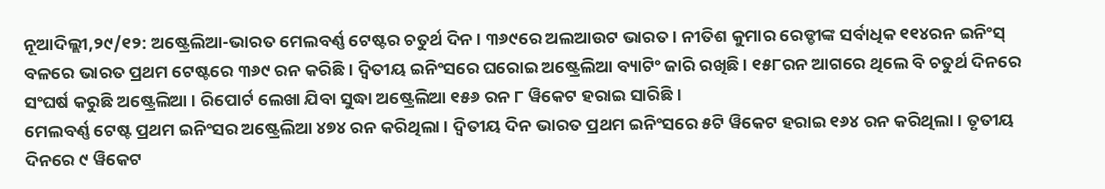ନୂଆଦିଲ୍ଲୀ,୨୯/୧୨: ଅଷ୍ଟ୍ରେଲିଆ-ଭାରତ ମେଲବର୍ଣ୍ଣ ଟେଷ୍ଟର ଚତୁର୍ଥ ଦିନ । ୩୬୯ରେ ଅଲଆଉଟ ଭାରତ । ନୀତିଶ କୁମାର ରେଡ୍ଡୀଙ୍କ ସର୍ବାଧିକ ୧୧୪ରନ ଇନିଂସ୍ ବଳରେ ଭାରତ ପ୍ରଥମ ଟେଷ୍ଟରେ ୩୬୯ ରନ କରିଛି । ଦ୍ବିତୀୟ ଇନିଂସରେ ଘରୋଇ ଅଷ୍ଟ୍ରେଲିଆ ବ୍ୟାଟିଂ ଜାରି ରଖିଛି । ୧୫୮ରନ ଆଗରେ ଥିଲେ ବି ଚତୁର୍ଥ ଦିନରେ ସଂଘର୍ଷ କରୁଛି ଅଷ୍ଟ୍ରେଲିଆ । ରିପୋର୍ଟ ଲେଖା ଯିବା ସୁଦ୍ଧା ଅଷ୍ଟ୍ରେଲିଆ ୧୫୬ ରନ ୮ ୱିକେଟ ହରାଇ ସାରିଛି ।
ମେଲବର୍ଣ୍ଣ ଟେଷ୍ଟ ପ୍ରଥମ ଇନିଂସର ଅଷ୍ଟ୍ରେଲିଆ ୪୭୪ ରନ କରିଥିଲା । ଦ୍ବିତୀୟ ଦିନ ଭାରତ ପ୍ରଥମ ଇନିଂସରେ ୫ଟି ୱିକେଟ ହରାଇ ୧୬୪ ରନ କରିଥିଲା । ତୃତୀୟ ଦିନରେ ୯ ୱିକେଟ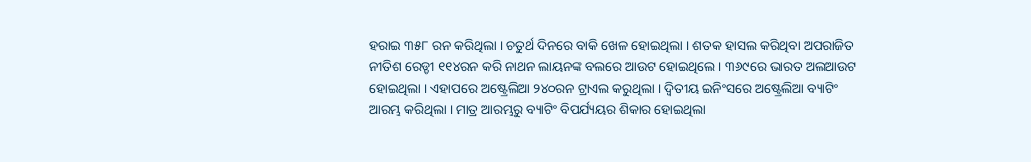ହରାଇ ୩୫୮ ରନ କରିଥିଲା । ଚତୁର୍ଥ ଦିନରେ ବାକି ଖେଳ ହୋଇଥିଲା । ଶତକ ହାସଲ କରିଥିବା ଅପରାଜିତ ନୀତିଶ ରେଡ୍ଡୀ ୧୧୪ରନ କରି ନାଥନ ଲାୟନଙ୍କ ବଲରେ ଆଉଟ ହୋଇଥିଲେ । ୩୬୯ରେ ଭାରତ ଅଲଆଉଟ ହୋଇଥିଲା । ଏହାପରେ ଅଷ୍ଟ୍ରେଲିଆ ୨୪୦ରନ ଟ୍ରାଏଲ କରୁଥିଲା । ଦ୍ବିତୀୟ ଇନିଂସରେ ଅଷ୍ଟ୍ରେଲିଆ ବ୍ୟାଟିଂ ଆରମ୍ଭ କରିଥିଲା । ମାତ୍ର ଆରମ୍ଭରୁ ବ୍ୟାଟିଂ ବିପର୍ଯ୍ୟୟର ଶିକାର ହୋଇଥିଲା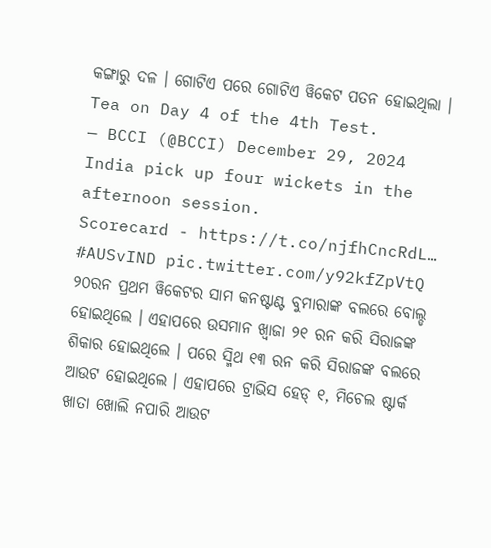କଙ୍ଗାରୁ ଦଳ । ଗୋଟିଏ ପରେ ଗୋଟିଏ ୱିକେଟ ପତନ ହୋଇଥିଲା ।
Tea on Day 4 of the 4th Test.
— BCCI (@BCCI) December 29, 2024
India pick up four wickets in the afternoon session.
Scorecard - https://t.co/njfhCncRdL… #AUSvIND pic.twitter.com/y92kfZpVtQ
୨୦ରନ ପ୍ରଥମ ୱିକେଟର ସାମ କନଷ୍ଟାଣ୍ଟ ବୁମାରାଙ୍କ ବଲରେ ବୋଲ୍ଡ ହୋଇଥିଲେ । ଏହାପରେ ଉସମାନ ଖ୍ବାଜା ୨୧ ରନ କରି ସିରାଜଙ୍କ ଶିକାର ହୋଇଥିଲେ । ପରେ ସ୍ମିଥ ୧୩ ରନ କରି ସିରାଜଙ୍କ ବଲରେ ଆଉଟ ହୋଇଥିଲେ । ଏହାପରେ ଟ୍ରାଭିସ ହେଡ୍ ୧, ମିଚେଲ ଷ୍ଟାର୍କ ଖାତା ଖୋଲି ନପାରି ଆଉଟ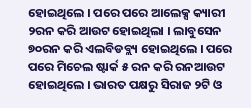ହୋଇଥିଲେ । ପରେ ପରେ ଆଲେକ୍ସ କ୍ୟାରୀ ୨ରନ କରି ଆଉଟ ହୋଇଥିଲା । ଲାବୁସେନ ୭୦ରନ କରି ଏଲବିଡବ୍ଲ୍ୟ ହୋଇଥିଲେ । ପରେ ପରେ ମିଚେଲ ଷ୍ଟାର୍କ ୫ ରନ କରି ରନଆଉଟ ହୋଇଥିଲେ । ଭାରତ ପକ୍ଷରୁ ସିରାଜ ୨ଟି ଓ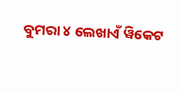ବୁମରା ୪ ଲେଖାଏଁ ୱିକେଟ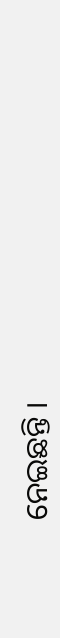ନେଇଛନ୍ତି ।